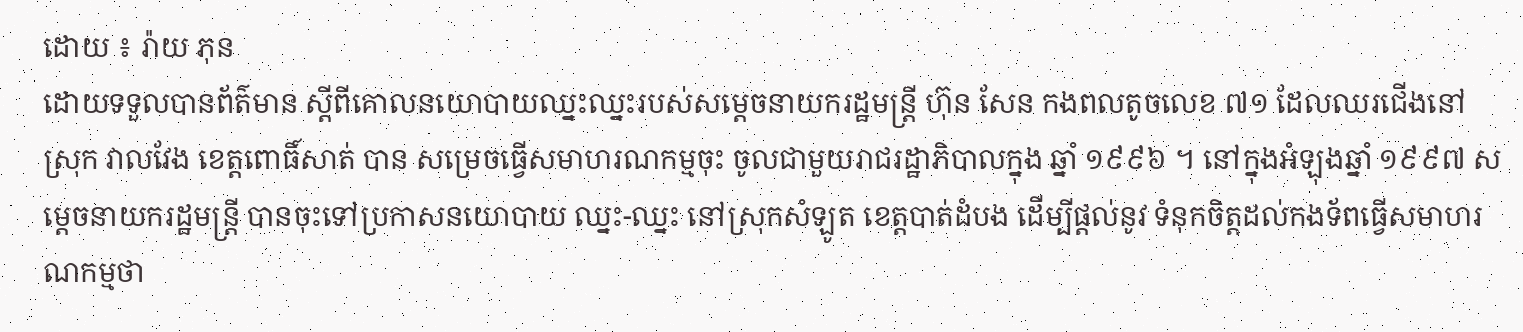ដោយ ៖ រ៉ាយ ភុន
ដោយទទួលបានព័ត៌មាន ស្តីពីគោលនយោបាយឈ្នះឈ្នះរបស់សម្តេចនាយករដ្ឋមន្ត្រី ហ៊ុន សែន កងពលតូចលេខ ៧១ ដែលឈរជើងនៅស្រុក វាលវែង ខេត្តពោធិ៍សាត់ បាន សម្រេចធ្វើសមាហរណកម្មចុះ ចូលជាមួយរាជរដ្ឋាភិបាលក្នុង ឆ្នាំ ១៩៩៦ ។ នៅក្នុងអំឡុងឆ្នាំ ១៩៩៧ សម្តេចនាយករដ្ឋមន្ត្រី បានចុះទៅប្រកាសនយោបាយ ឈ្នះ-ឈ្នះ នៅស្រុកសំឡូត ខេត្តបាត់ដំបង ដើម្បីផ្តល់នូវ ទំនុកចិត្តដល់កងទ័ពធ្វើសមាហរណកម្មថា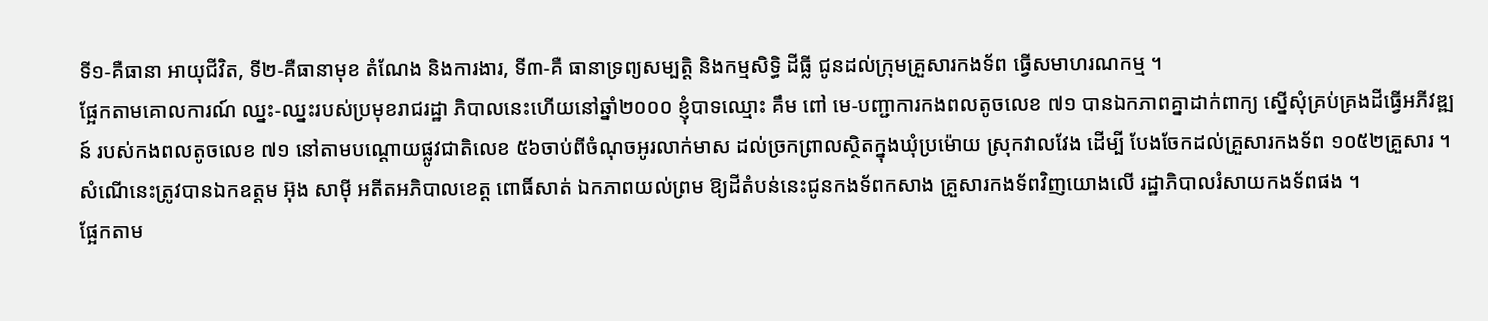ទី១-គឺធានា អាយុជីវិត, ទី២-គឺធានាមុខ តំណែង និងការងារ, ទី៣-គឺ ធានាទ្រព្យសម្បត្តិ និងកម្មសិទ្ធិ ដីធ្លី ជូនដល់ក្រុមគ្រួសារកងទ័ព ធ្វើសមាហរណកម្ម ។
ផ្អែកតាមគោលការណ៍ ឈ្នះ-ឈ្នះរបស់ប្រមុខរាជរដ្ឋា ភិបាលនេះហើយនៅឆ្នាំ២០០០ ខ្ញុំបាទឈ្មោះ គឹម ពៅ មេ-បញ្ជាការកងពលតូចលេខ ៧១ បានឯកភាពគ្នាដាក់ពាក្យ ស្នើសុំគ្រប់គ្រងដីធ្វើអភីវឌ្ឍន៍ របស់កងពលតូចលេខ ៧១ នៅតាមបណ្តោយផ្លូវជាតិលេខ ៥៦ចាប់ពីចំណុចអូរលាក់មាស ដល់ច្រកព្រាលស្ថិតក្នុងឃុំប្រម៉ោយ ស្រុកវាលវែង ដើម្បី បែងចែកដល់គ្រួសារកងទ័ព ១០៥២គ្រួសារ ។
សំណើនេះត្រូវបានឯកឧត្តម អ៊ុង សាម៉ី អតីតអភិបាលខេត្ត ពោធិ៍សាត់ ឯកភាពយល់ព្រម ឱ្យដីតំបន់នេះជូនកងទ័ពកសាង គ្រួសារកងទ័ពវិញយោងលើ រដ្ឋាភិបាលរំសាយកងទ័ពផង ។
ផ្អែកតាម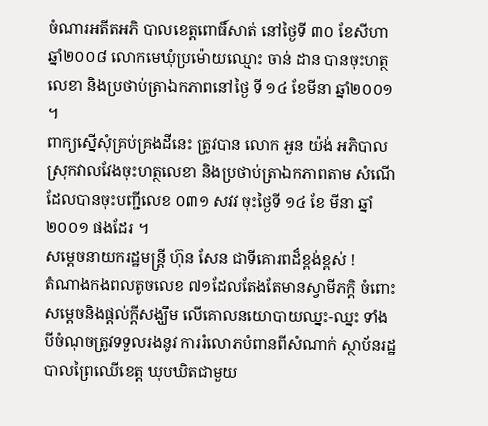ចំណារអតីតអភិ បាលខេត្តពោធិ៍សាត់ នៅថ្ងៃទី ៣០ ខែសីហា ឆ្នាំ២០០៨ លោកមេឃុំប្រម៉ោយឈ្មោះ ចាន់ ដាន បានចុះហត្ថលេខា និងប្រថាប់ត្រាឯកភាពនៅថ្ងៃ ទី ១៤ ខែមីនា ឆ្នាំ២០០១ ។
ពាក្យស្នើសុំគ្រប់គ្រងដីនេះ ត្រូវបាន លោក អួន យ៉ង់ អភិបាលស្រុកវាលវែងចុះហត្ថលេខា និងប្រថាប់ត្រាឯកភាពតាម សំណើ ដែលបានចុះបញ្ជីលេខ ០៣១ សវវ ចុះថ្ងៃទី ១៤ ខែ មីនា ឆ្នាំ២០០១ ផងដែរ ។
សម្តេចនាយករដ្ឋមន្ត្រី ហ៊ុន សែន ជាទីគោរពដ៏ខ្ពង់ខ្ពស់ !
តំណាងកងពលតូចលេខ ៧១ដែលតែងតែមានស្វាមីភក្តិ ចំពោះសម្តេចនិងផ្តល់ក្តីសង្ឃឹម លើគោលនយោបាយឈ្នះ-ឈ្នះ ទាំងបីចំណុចត្រូវទទួលរងនូវ ការរំលោភបំពានពីសំណាក់ ស្ថាប័នរដ្ឋបាលព្រៃឈើខេត្ត ឃុបឃិតជាមួយ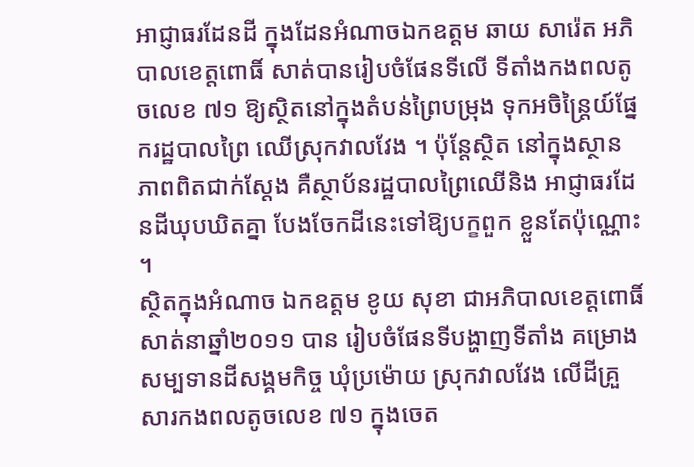អាជ្ញាធរដែនដី ក្នុងដែនអំណាចឯកឧត្តម ឆាយ សារ៉េត អភិបាលខេត្តពោធិ៍ សាត់បានរៀបចំផែនទីលើ ទីតាំងកងពលតូចលេខ ៧១ ឱ្យស្ថិតនៅក្នុងតំបន់ព្រៃបម្រុង ទុកអចិន្ត្រៃយ៍ផ្នែករដ្ឋបាលព្រៃ ឈើស្រុកវាលវែង ។ ប៉ុន្តែស្ថិត នៅក្នុងស្ថានភាពពិតជាក់ស្តែង គឺស្ថាប័នរដ្ឋបាលព្រៃឈើនិង អាជ្ញាធរដែនដីឃុបឃិតគ្នា បែងចែកដីនេះទៅឱ្យបក្ខពួក ខ្លួនតែប៉ុណ្ណោះ ។
ស្ថិតក្នុងអំណាច ឯកឧត្តម ខូយ សុខា ជាអភិបាលខេត្តពោធិ៍សាត់នាឆ្នាំ២០១១ បាន រៀបចំផែនទីបង្ហាញទីតាំង គម្រោងសម្បទានដីសង្គមកិច្ច ឃុំប្រម៉ោយ ស្រុកវាលវែង លើដីគ្រួសារកងពលតូចលេខ ៧១ ក្នុងចេត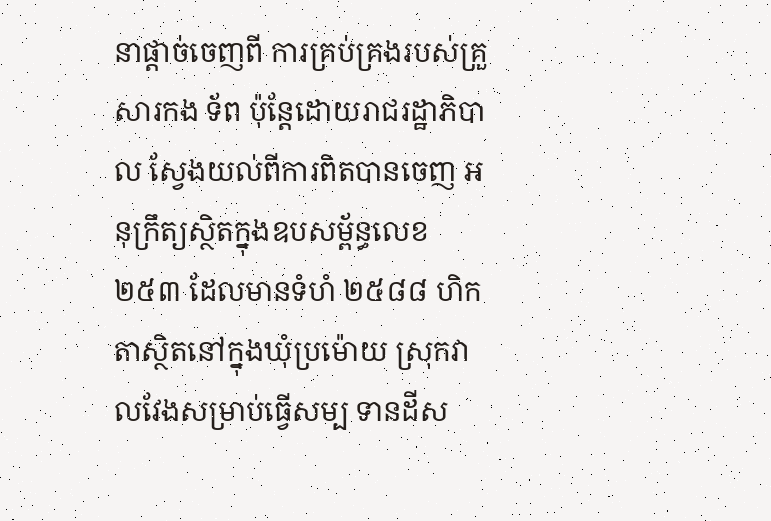នាផ្តាច់ចេញពី ការគ្រប់គ្រងរបស់គ្រួសារកង ទ័ព ប៉ុន្តែដោយរាជរដ្ឋាភិបាល ស្វែងយល់ពីការពិតបានចេញ អនុក្រឹត្យស្ថិតក្នុងឧបសម្ព័ន្ធលេខ ២៥៣ ដែលមានទំហំ ២៥៨៨ ហិកតាស្ថិតនៅក្នុងឃុំប្រម៉ោយ ស្រុកវាលវែងសម្រាប់ធ្វើសម្ប ទានដីស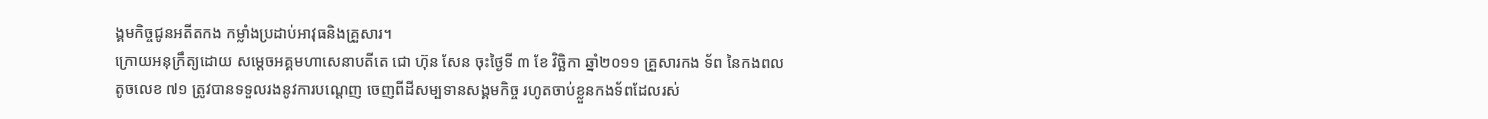ង្គមកិច្ចជូនអតីតកង កម្លាំងប្រដាប់អាវុធនិងគ្រួសារ។
ក្រោយអនុក្រឹត្យដោយ សម្តេចអគ្គមហាសេនាបតីតេ ជោ ហ៊ុន សែន ចុះថ្ងៃទី ៣ ខែ វិច្ឆិកា ឆ្នាំ២០១១ គ្រួសារកង ទ័ព នៃកងពលតូចលេខ ៧១ ត្រូវបានទទួលរងនូវការបណ្តេញ ចេញពីដីសម្បទានសង្គមកិច្ច រហូតចាប់ខ្លួនកងទ័ពដែលរស់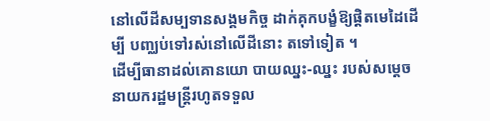នៅលើដីសម្បទានសង្គមកិច្ច ដាក់គុកបង្ខំឱ្យផ្តិតមេដៃដើម្បី បញ្ឈប់ទៅរស់នៅលើដីនោះ តទៅទៀត ។
ដើម្បីធានាដល់គោនយោ បាយឈ្នះ-ឈ្នះ របស់សម្តេច នាយករដ្ឋមន្ត្រីរហូតទទួល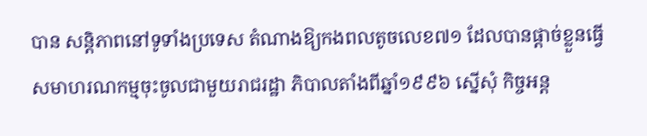បាន សន្តិភាពនៅទូទាំងប្រទេស តំណាងឱ្យកងពលតូចលេខ៧១ ដែលបានផ្តាច់ខ្លួនធ្វើសមាហរណកម្មចុះចូលជាមួយរាជរដ្ឋា ភិបាលតាំងពីឆ្នាំ១៩៩៦ ស្នើសុំ កិច្ចអន្ត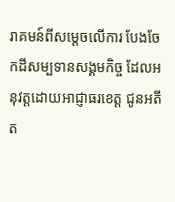រាគមន៍ពីសម្តេចលើការ បែងចែកដីសម្បទានសង្គមកិច្ច ដែលអនុវត្តដោយអាជ្ញាធរខេត្ត ជូនអតីត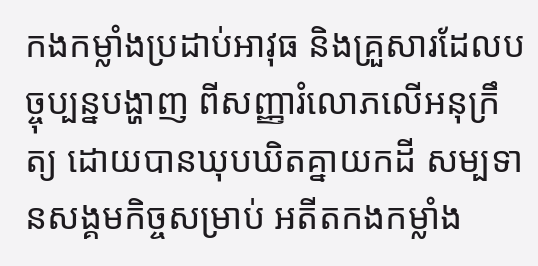កងកម្លាំងប្រដាប់អាវុធ និងគ្រួសារដែលបច្ចុប្បន្នបង្ហាញ ពីសញ្ញារំលោភលើអនុក្រឹត្យ ដោយបានឃុបឃិតគ្នាយកដី សម្បទានសង្គមកិច្ចសម្រាប់ អតីតកងកម្លាំង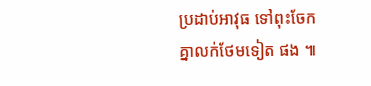ប្រដាប់អាវុធ ទៅពុះចែកគ្នាលក់ថែមទៀត ផង ៕